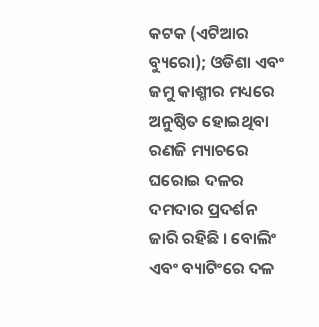କଟକ (ଏଟିଆର ବ୍ୟୁରୋ); ଓଡିଶା ଏବଂ ଜମୁ କାଶ୍ମୀର ମଧ୍ୟରେ ଅନୁଷ୍ଠିତ ହୋଇଥିବା ରଣଜି ମ୍ୟାଚରେ ଘରୋଇ ଦଳର ଦମଦାର ପ୍ରଦର୍ଶନ ଜାରି ରହିଛି । ବୋଲିଂ ଏବଂ ବ୍ୟାଟିଂରେ ଦଳ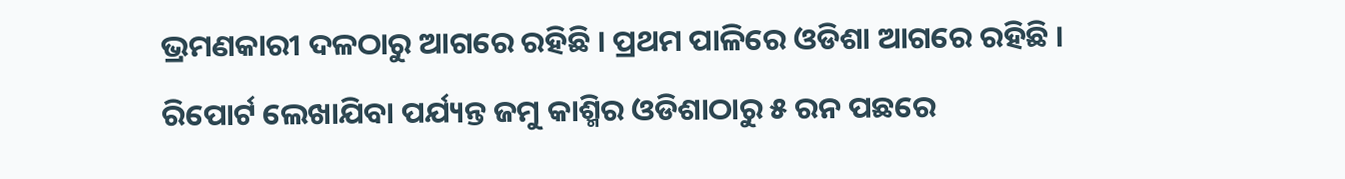ଭ୍ରମଣକାରୀ ଦଳଠାରୁ ଆଗରେ ରହିଛି । ପ୍ରଥମ ପାଳିରେ ଓଡିଶା ଆଗରେ ରହିଛି । ରିପୋର୍ଟ ଲେଖାଯିବା ପର୍ଯ୍ୟନ୍ତ ଜମୁ କାଶ୍ମିର ଓଡିଶାଠାରୁ ୫ ରନ ପଛରେ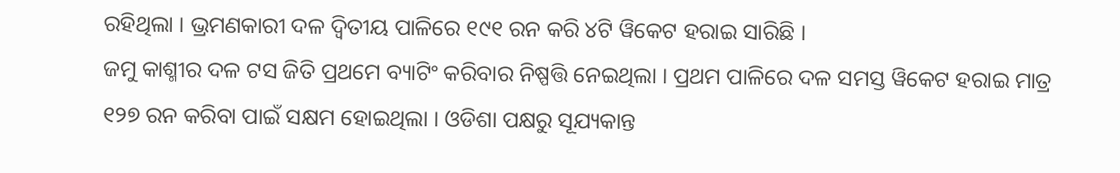ରହିଥିଲା । ଭ୍ରମଣକାରୀ ଦଳ ଦ୍ୱିତୀୟ ପାଳିରେ ୧୯୧ ରନ କରି ୪ଟି ୱିକେଟ ହରାଇ ସାରିଛି ।
ଜମୁ କାଶ୍ମୀର ଦଳ ଟସ ଜିତି ପ୍ରଥମେ ବ୍ୟାଟିଂ କରିବାର ନିଷ୍ପତ୍ତି ନେଇଥିଲା । ପ୍ରଥମ ପାଳିରେ ଦଳ ସମସ୍ତ ୱିକେଟ ହରାଇ ମାତ୍ର ୧୨୭ ରନ କରିବା ପାଇଁ ସକ୍ଷମ ହୋଇଥିଲା । ଓଡିଶା ପକ୍ଷରୁ ସୂଯ୍ୟକାନ୍ତ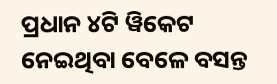ପ୍ରଧାନ ୪ଟି ୱିକେଟ ନେଇଥିବା ବେଳେ ବସନ୍ତ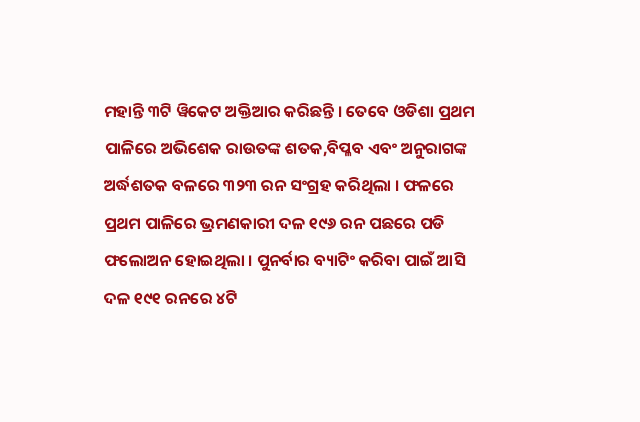ମହାନ୍ତି ୩ଟି ୱିକେଟ ଅକ୍ତିଆର କରିଛନ୍ତି । ତେବେ ଓଡିଶା ପ୍ରଥମ ପାଳିରେ ଅଭିଶେକ ରାଉତଙ୍କ ଶତକ,ବିପ୍ଳବ ଏବଂ ଅନୁରାଗଙ୍କ ଅର୍ଦ୍ଧଶତକ ବଳରେ ୩୨୩ ରନ ସଂଗ୍ରହ କରିଥିଲା । ଫଳରେ ପ୍ରଥମ ପାଳିରେ ଭ୍ରମଣକାରୀ ଦଳ ୧୯୬ ରନ ପଛରେ ପଡି ଫଲୋଅନ ହୋଇଥିଲା । ପୁନର୍ବାର ବ୍ୟାଟିଂ କରିବା ପାଇଁ ଆସି ଦଳ ୧୯୧ ରନରେ ୪ଟି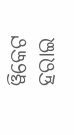ୱିକେଟ ହରାଇ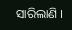ସାରିଲାଣି ।